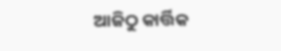ଆଜିଠୁ କାର୍ତ୍ତିକ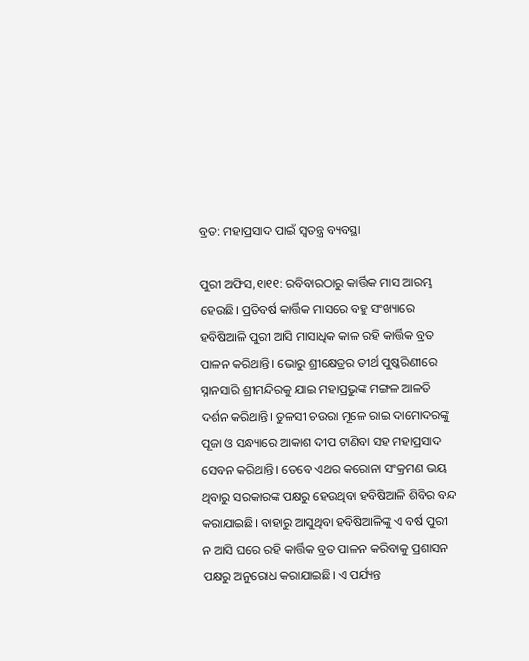ବ୍ରତ: ମହାପ୍ରସାଦ ପାଇଁ ସ୍ବତନ୍ତ୍ର ବ୍ୟବସ୍ଥା

ପୁରୀ ଅଫିସ,୧ା୧୧: ରବିବାରଠାରୁ କାର୍ତ୍ତିକ ମାସ ଆରମ୍ଭ ହେଉଛି। ପ୍ରତିବର୍ଷ କାର୍ତ୍ତିକ ମାସରେ ବହୁ ସଂଖ୍ୟାରେ ହବିଷିଆଳି ପୁରୀ ଆସି ମାସାଧିକ କାଳ ରହି କାର୍ତ୍ତିକ ବ୍ରତ ପାଳନ କରିଥାନ୍ତି। ଭୋରୁ ଶ୍ରୀକ୍ଷେତ୍ରର ତୀର୍ଥ ପୁଷ୍କରିଣୀରେ ସ୍ନାନସାରି ଶ୍ରୀମନ୍ଦିରକୁ ଯାଇ ମହାପ୍ରଭୁଙ୍କ ମଙ୍ଗଳ ଆଳତି ଦର୍ଶନ କରିଥାନ୍ତି। ତୁଳସୀ ଚଉରା ମୂଳେ ରାଇ ଦାମୋଦରଙ୍କୁ ପୂଜା ଓ ସନ୍ଧ୍ୟାରେ ଆକାଶ ଦୀପ ଟାଣିବା ସହ ମହାପ୍ରସାଦ ସେବନ କରିଥାନ୍ତି। ତେବେ ଏଥର କରୋନା ସଂକ୍ରମଣ ଭୟ ଥିବାରୁ ସରକାରଙ୍କ ପକ୍ଷରୁ ହେଉଥିବା ହବିଷିଆଳି ଶିବିର ବନ୍ଦ କରାଯାଇଛି। ବାହାରୁ ଆସୁଥିବା ହବିଷିଆଳିଙ୍କୁ ଏ ବର୍ଷ ପୁରୀ ନ ଆସି ଘରେ ରହି କାର୍ତ୍ତିକ ବ୍ରତ ପାଳନ କରିବାକୁ ପ୍ରଶାସନ ପକ୍ଷରୁ ଅନୁରୋଧ କରାଯାଇଛି। ଏ ପର୍ଯ୍ୟନ୍ତ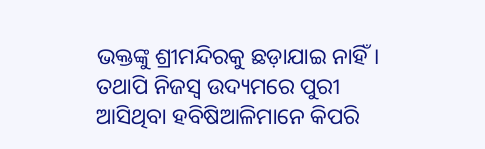ଭକ୍ତଙ୍କୁ ଶ୍ରୀମନ୍ଦିରକୁ ଛଡ଼ାଯାଇ ନାହିଁ। ତଥାପି ନିଜସ୍ବ ଉଦ୍ୟମରେ ପୁରୀ ଆସିଥିବା ହବିଷିଆଳିମାନେ କିପରି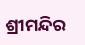ଶ୍ରୀମନ୍ଦିର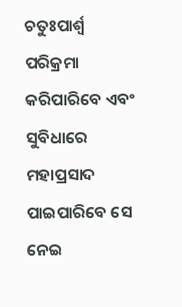ଚତୁଃପାର୍ଶ୍ୱ ପରିକ୍ରମା କରିପାରିବେ ଏବଂ ସୁବିଧାରେ ମହାପ୍ରସାଦ ପାଇପାରିବେ ସେ ନେଇ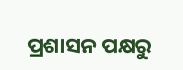ପ୍ରଶାସନ ପକ୍ଷରୁ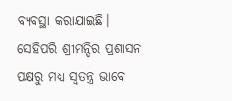ବ୍ୟବସ୍ଥା କରାଯାଇଛି। ସେହିପରି ଶ୍ରୀମନ୍ଦିର ପ୍ରଶାସନ ପକ୍ଷରୁ ମଧ୍ୟ ସ୍ବତନ୍ତ୍ର ଭାବେ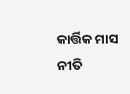କାର୍ତ୍ତିକ ମାସ ନୀତି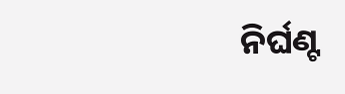ନିର୍ଘଣ୍ଟ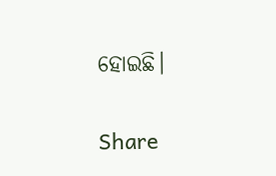ହୋଇଛି।

Share